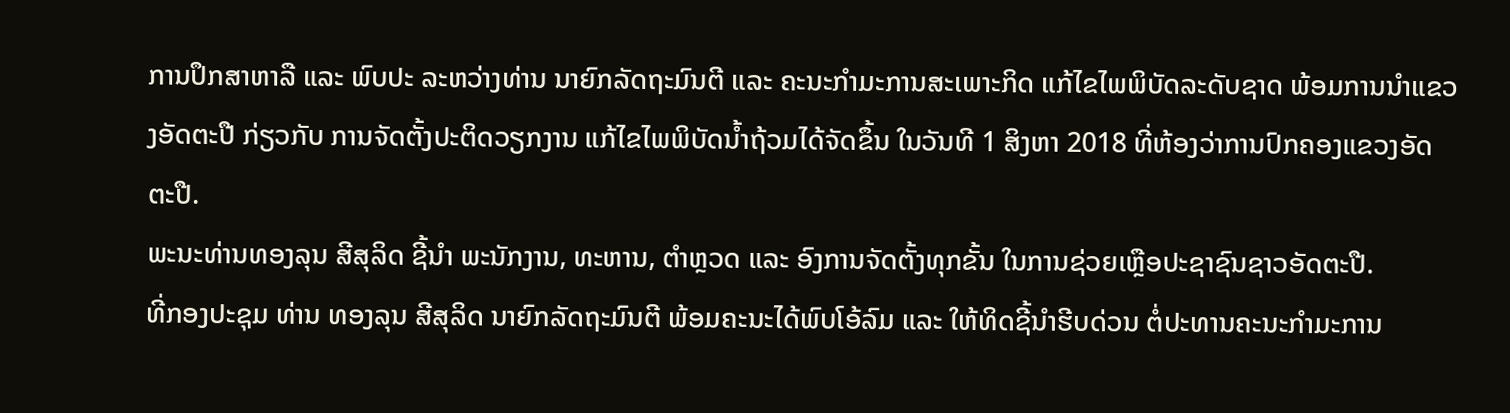ການປຶກສາຫາລື ແລະ ພົບປະ ລະຫວ່າງທ່ານ ນາຍົກລັດຖະມົນຕີ ແລະ ຄະນະກໍາມະການສະເພາະກິດ ແກ້ໄຂໄພພິບັດລະດັບຊາດ ພ້ອມການນໍາແຂວງອັດຕະປື ກ່ຽວກັບ ການຈັດຕັ້ງປະຕິດວຽກງານ ແກ້ໄຂໄພພິບັດນໍ້າຖ້ວມໄດ້ຈັດຂຶ້ນ ໃນວັນທີ 1 ສິງຫາ 2018 ທີ່ຫ້ອງວ່າການປົກຄອງແຂວງອັດຕະປື.
ພະນະທ່ານທອງລຸນ ສີສຸລິດ ຊີ້ນຳ ພະນັກງານ, ທະຫານ, ຕຳຫຼວດ ແລະ ອົງການຈັດຕັ້ງທຸກຂັ້ນ ໃນການຊ່ວຍເຫຼືອປະຊາຊົນຊາວອັດຕະປື.
ທີ່ກອງປະຊຸມ ທ່ານ ທອງລຸນ ສີສຸລິດ ນາຍົກລັດຖະມົນຕີ ພ້ອມຄະນະໄດ້ພົບໂອ້ລົມ ແລະ ໃຫ້ທິດຊີ້ນໍາຮີບດ່ວນ ຕໍ່ປະທານຄະນະກໍາມະການ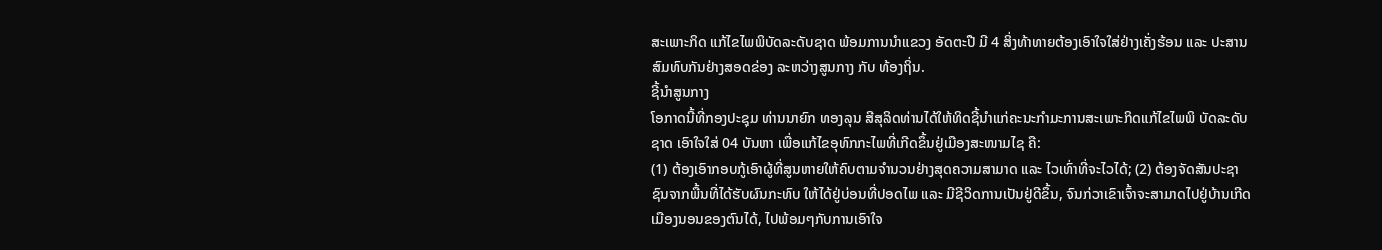ສະເພາະກິດ ແກ້ໄຂໄພພິບັດລະດັບຊາດ ພ້ອມການນໍາແຂວງ ອັດຕະປື ມີ 4 ສິ່ງທ້າທາຍຕ້ອງເອົາໃຈໃສ່ຢ່າງເຄັ່ງຮ້ອນ ແລະ ປະສານສົມທົບກັນຢ່າງສອດຂ່ອງ ລະຫວ່າງສູນກາງ ກັບ ທ້ອງຖິ່ນ.
ຊີ້ນຳສູນກາງ
ໂອກາດນີ້ທີ່ກອງປະຊຸມ ທ່ານນາຍົກ ທອງລຸນ ສີສຸລິດທ່ານໄດ້ໃຫ້ທິດຊີ້ນຳແກ່ຄະນະກຳມະການສະເພາະກິດແກ້ໄຂໄພພິ ບັດລະດັບຊາດ ເອົາໃຈໃສ່ 04 ບັນຫາ ເພື່ອແກ້ໄຂອຸທົກກະໄພທີ່ເກີດຂຶ້ນຢູ່ເມືອງສະໜາມໄຊ ຄື:
(1) ຕ້ອງເອົາກອບກູ້ເອົາຜູ້ທີ່ສູນຫາຍໃຫ້ຄົບຕາມຈຳນວນຢ່າງສຸດຄວາມສາມາດ ແລະ ໄວເທົ່າທີ່ຈະໄວໄດ້; (2) ຕ້ອງຈັດສັນປະຊາຊົນຈາກພື້ນທີ່ໄດ້ຮັບຜົນກະທົບ ໃຫ້ໄດ້ຢູ່ບ່ອນທີ່ປອດໄພ ແລະ ມີຊີວິດການເປັນຢູ່ດີຂຶ້ນ, ຈົນກ່ວາເຂົາເຈົ້າຈະສາມາດໄປຢູ່ບ້ານເກີດເມືອງນອນຂອງຕົນໄດ້, ໄປພ້ອມໆກັບການເອົາໃຈ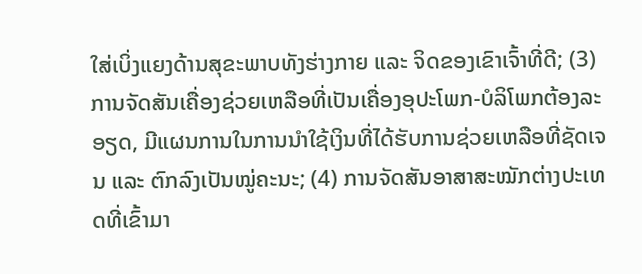ໃສ່ເບິ່ງແຍງດ້ານສຸຂະພາບທັງຮ່າງກາຍ ແລະ ຈິດຂອງເຂົາເຈົ້າທີ່ດີ; (3) ການຈັດສັນເຄື່ອງຊ່ວຍເຫລືອທີ່ເປັນເຄື່ອງອຸປະໂພກ-ບໍລິໂພກຕ້ອງລະອຽດ, ມີແຜນການໃນການນຳໃຊ້ເງິນທີ່ໄດ້ຮັບການຊ່ວຍເຫລືອທີ່ຊັດເຈນ ແລະ ຕົກລົງເປັນໝູ່ຄະນະ; (4) ການຈັດສັນອາສາສະໝັກຕ່າງປະເທດທີ່ເຂົ້າມາ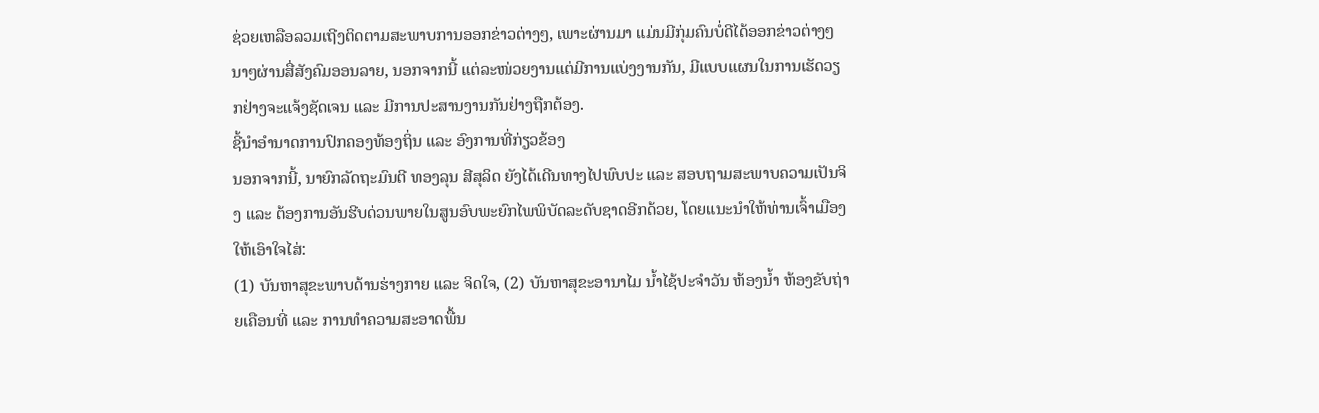ຊ່ວຍເຫລືອລວມເຖີງຕິດຕາມສະພາບການອອກຂ່າວຕ່າງໆ, ເພາະຜ່ານມາ ແມ່ນມີກຸ່ມຄົນບໍ່ດີໄດ້ອອກຂ່າວຕ່າງໆນາໆຜ່ານສື່ສັງຄົມອອນລາຍ, ນອກຈາກນີ້ ແຕ່ລະໜ່ວຍງານແຕ່ມີການແບ່ງງານກັນ, ມີແບບແຜນໃນການເຮັດວຽກຢ່າງຈະແຈ້ງຊັດເຈນ ແລະ ມີການປະສານງານກັນຢ່າງຖືກຕ້ອງ.
ຊີ້ນຳອຳນາດການປົກຄອງທ້ອງຖິ່ນ ແລະ ອົງການທີ່ກ່ຽວຂ້ອງ
ນອກຈາກນີ້, ນາຍົກລັດຖະມົນຕີ ທອງລຸນ ສີສຸລິດ ຍັງໄດ້ເດີນທາງໄປພົບປະ ແລະ ສອບຖາມສະພາບຄວາມເປັນຈິງ ແລະ ຕ້ອງການອັນຮີບດ່ວນພາຍໃນສູນອົບພະຍົກໄພພິບັດລະດັບຊາດອີກດ້ວຍ, ໂດຍແນະນຳໃຫ້ທ່ານເຈົ້າເມືອງໃຫ້ເອົາໃຈໄສ່:
(1) ບັນຫາສຸຂະພາບດ້ານຮ່າງກາຍ ແລະ ຈິດໃຈ, (2) ບັນຫາສຸຂະອານາໄມ ນໍ້າໄຊ້ປະຈຳວັນ ຫ້ອງນໍ້າ ຫ້ອງຂັບຖ່າຍເຄືອນທີ່ ແລະ ການທຳຄວາມສະອາດພື້ນ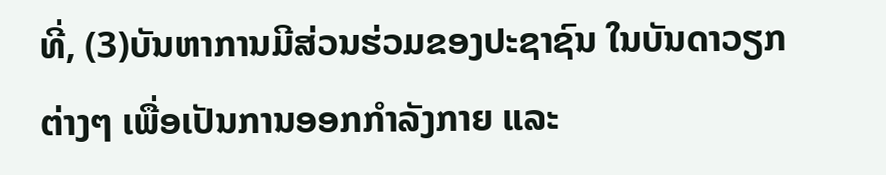ທີ່, (3)ບັນຫາການມີສ່ວນຮ່ວມຂອງປະຊາຊົນ ໃນບັນດາວຽກຕ່າງໆ ເພື່ອເປັນການອອກກຳລັງກາຍ ແລະ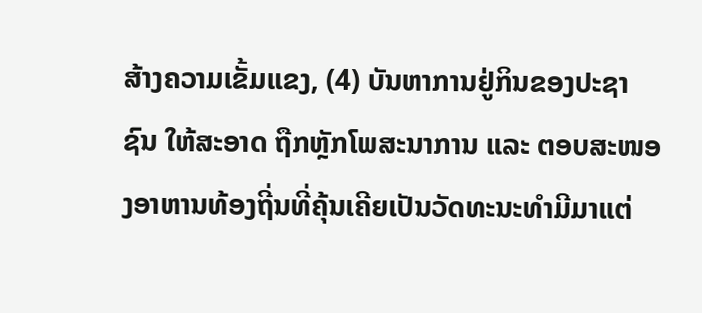ສ້າງຄວາມເຂັ້ມແຂງ, (4) ບັນຫາການຢູ່ກິນຂອງປະຊາຊົນ ໃຫ້ສະອາດ ຖືກຫຼັກໂພສະນາການ ແລະ ຕອບສະໜອງອາຫານທ້ອງຖີ່ນທີ່ຄຸ້ນເຄີຍເປັນວັດທະນະທຳມີມາແຕ່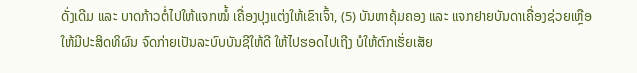ດັ່ງເດີມ ແລະ ບາດກ້າວຕໍ່ໄປໃຫ້ແຈກໝໍ້ ເຄື່ອງປຸງແຕ່ງໃຫ້ເຂົາເຈົ້າ, (5) ບັນຫາຄຸ້ມຄອງ ແລະ ແຈກຢາຍບັນດາເຄື່ອງຊ່ວຍເຫຼືອໃຫ້ມີປະສິດທິຜົນ ຈົດກ່າຍເປັນລະບົບບັນຊີໃຫ້ດີ ໃຫ້ໄປຮອດໄປເຖີງ ບໍໃຫ້ຕົກເຮັ່ຍເສັຍ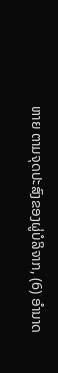ຫາຍ ຕາມຈຸດປະສົງຂອງຜູ່ບໍລິຈາກ, (6) ອຳນາດ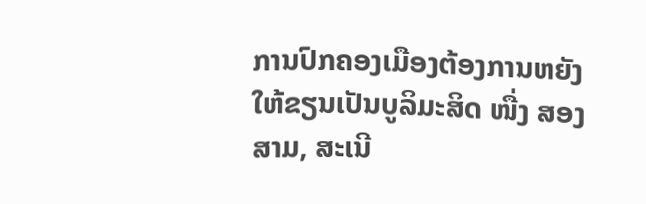ການປົກຄອງເມືອງຕ້ອງການຫຍັງ ໃຫ້ຂຽນເປັນບູລິມະສິດ ໜື່ງ ສອງ ສາມ, ສະເນີ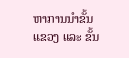ຫາການນຳຂັ້ນແຂວງ ແລະ ຂັ້ນ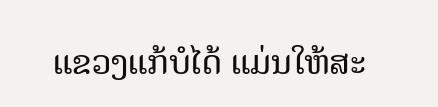ແຂວງແກ້ບໍໄດ້ ແມ່ນໃຫ້ສະ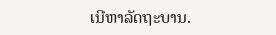ເນີຫາລັດຖະບານ.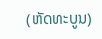(ຫັດທະບູນ)